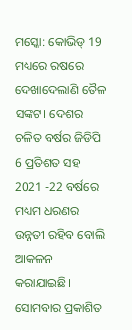ମସ୍କୋ: କୋଭିଡ୍ 19 ମଧ୍ୟରେ ରଷରେ ଦେଖାଦେଲାଣି ତୈଳ ସଙ୍କଟ। ଦେଶର ଚଳିତ ବର୍ଷର ଜିଡିପି 6 ପ୍ରତିଶତ ସହ 2021 -22 ବର୍ଷରେ ମଧ୍ୟମ ଧରଣର ଉନ୍ନତୀ ରହିବ ବୋଲି ଆକଳନ କରାଯାଇଛି। ସୋମବାର ପ୍ରକାଶିତ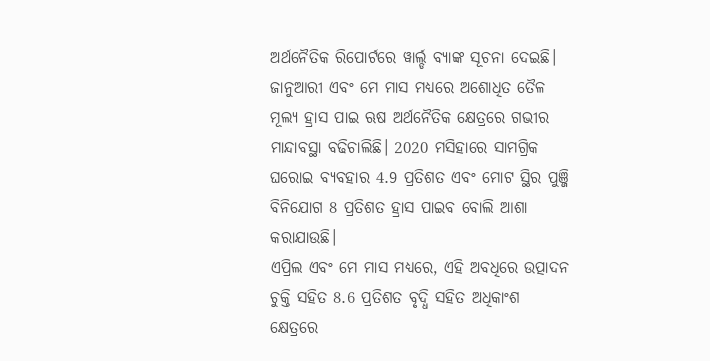ଅର୍ଥନୈତିକ ରିପୋର୍ଟରେ ୱାର୍ଲ୍ଡ ବ୍ୟାଙ୍କ ସୂଚନା ଦେଇଛି।
ଜାନୁଆରୀ ଏବଂ ମେ ମାସ ମଧ୍ୟରେ ଅଶୋଧିତ ତୈଳ ମୂଲ୍ୟ ହ୍ରାସ ପାଇ ଋଷ ଅର୍ଥନୈତିକ କ୍ଷେତ୍ରରେ ଗଭୀର ମାନ୍ଦାବସ୍ଥା ବଢିଚାଲିଛି। 2020 ମସିହାରେ ସାମଗ୍ରିକ ଘରୋଇ ବ୍ୟବହାର 4.9 ପ୍ରତିଶତ ଏବଂ ମୋଟ ସ୍ଥିର ପୁଞ୍ଜି ବିନିଯୋଗ 8 ପ୍ରତିଶତ ହ୍ରାସ ପାଇବ ବୋଲି ଆଶା କରାଯାଉଛି।
ଏପ୍ରିଲ ଏବଂ ମେ ମାସ ମଧ୍ୟରେ, ଏହି ଅବଧିରେ ଉତ୍ପାଦନ ଚୁକ୍ତି ସହିତ 8.6 ପ୍ରତିଶତ ବୃଦ୍ଧି ସହିତ ଅଧିକାଂଶ କ୍ଷେତ୍ରରେ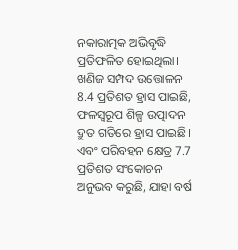ନକାରାତ୍ମକ ଅଭିବୃଦ୍ଧି ପ୍ରତିଫଳିତ ହୋଇଥିଲା। ଖଣିଜ ସମ୍ପଦ ଉତ୍ତୋଳନ 8.4 ପ୍ରତିଶତ ହ୍ରାସ ପାଇଛି, ଫଳସ୍ୱରୂପ ଶିଳ୍ପ ଉତ୍ପାଦନ ଦ୍ରୁତ ଗତିରେ ହ୍ରାସ ପାଇଛି। ଏବଂ ପରିବହନ କ୍ଷେତ୍ର 7.7 ପ୍ରତିଶତ ସଂକୋଚନ ଅନୁଭବ କରୁଛି, ଯାହା ବର୍ଷ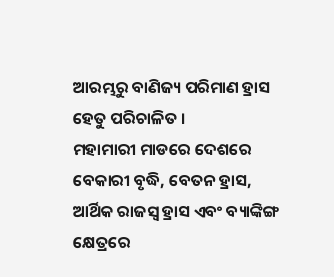ଆରମ୍ଭରୁ ବାଣିଜ୍ୟ ପରିମାଣ ହ୍ରାସ ହେତୁ ପରିଚାଳିତ ।
ମହାମାରୀ ମାଡରେ ଦେଶରେ ବେକାରୀ ବୃଦ୍ଧି, ବେତନ ହ୍ରାସ, ଆର୍ଥିକ ରାଜସ୍ବ ହ୍ରାସ ଏବଂ ବ୍ୟାଙ୍କିଙ୍ଗ କ୍ଷେତ୍ରରେ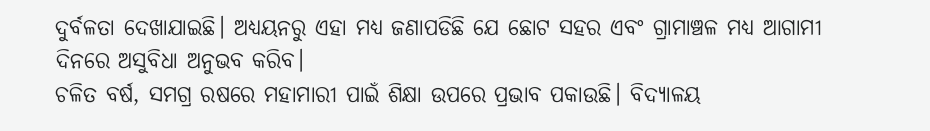ଦୁର୍ବଳତା ଦେଖାଯାଇଛି। ଅଧ୍ୟୟନରୁ ଏହା ମଧ୍ୟ ଜଣାପଡିଛି ଯେ ଛୋଟ ସହର ଏବଂ ଗ୍ରାମାଞ୍ଚଳ ମଧ୍ୟ ଆଗାମୀ ଦିନରେ ଅସୁବିଧା ଅନୁଭବ କରିବ।
ଚଳିତ ବର୍ଷ, ସମଗ୍ର ରଷରେ ମହାମାରୀ ପାଇଁ ଶିକ୍ଷା ଉପରେ ପ୍ରଭାବ ପକାଉଛି। ବିଦ୍ୟାଳୟ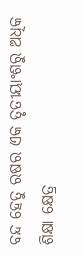ବନ୍ଦ ହେତୁ ରଷର ଏକ ତୃତୀୟାଂଶରୁ ଅଧିକ ଶିକ୍ଷା କ୍ଷେତ୍ର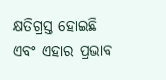କ୍ଷତିଗ୍ରସ୍ତ ହୋଇଛି ଏବଂ ଏହାର ପ୍ରଭାବ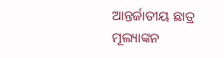ଆନ୍ତର୍ଜାତୀୟ ଛାତ୍ର ମୂଲ୍ୟାଙ୍କନ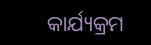କାର୍ଯ୍ୟକ୍ରମ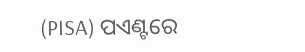(PISA) ପଏଣ୍ଟରେ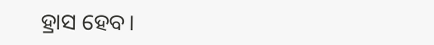ହ୍ରାସ ହେବ।